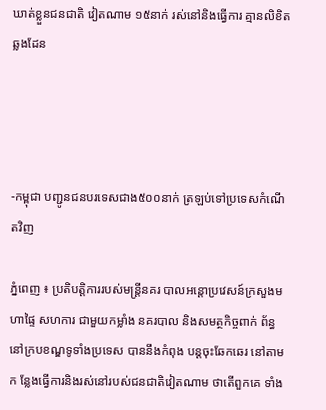ឃាត់ខ្លួនជនជាតិ វៀតណាម ១៥នាក់ រស់នៅនិងធ្វើការ គ្មានលិខិតឆ្លងដែន




-កម្ពុជា បញ្ជូនជនបរទេសជាង៥០០នាក់ ត្រឡប់ទៅប្រទេសកំណើតវិញ

ភ្នំពេញ ៖ ប្រតិបត្ដិការរបស់មន្ដ្រីនគរ បាលអន្ដោប្រវេសន៍ក្រសួងមហាផ្ទៃ សហការ ជាមួយកម្លាំង នគរបាល និងសមត្ថកិច្ចពាក់ ព័ន្ធនៅក្របខណ្ឌទូទាំងប្រទេស បាននឹងកំពុង បន្ដចុះឆែកឆេរ នៅតាមក ន្លែងធ្វើការនិងរស់នៅរបស់ជនជាតិវៀតណាម ថាតើពួកគេ ទាំង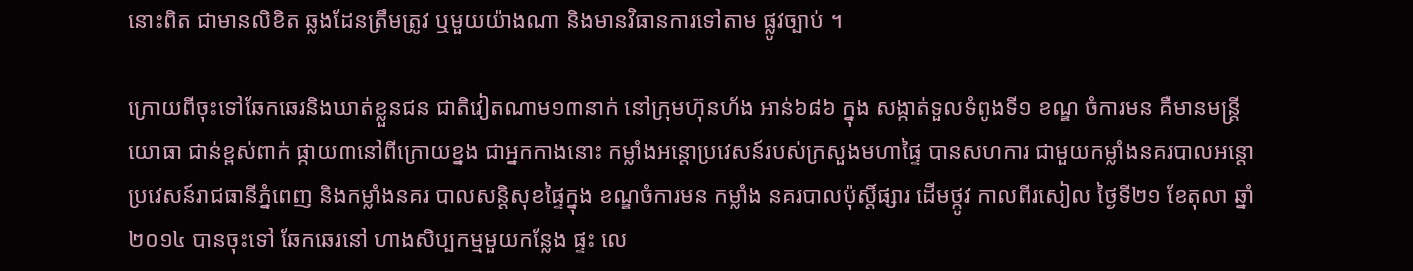នោះពិត ជាមានលិខិត ឆ្លងដែនត្រឹមត្រូវ ឬមួយយ៉ាងណា និងមានវិធានការទៅតាម ផ្លូវច្បាប់ ។

ក្រោយពីចុះទៅឆែកឆេរនិងឃាត់ខ្លួនជន ជាតិវៀតណាម១៣នាក់ នៅក្រុមហ៊ុនហ័ង អាន់៦៨៦ ក្នុង សង្កាត់ទួលទំពូងទី១ ខណ្ឌ ចំការមន គឺមានមន្ដ្រីយោធា ជាន់ខ្ពស់ពាក់ ផ្កាយ៣នៅពីក្រោយខ្នង ជាអ្នកកាងនោះ កម្លាំងអន្ដោប្រវេសន៍របស់ក្រសួងមហាផ្ទៃ បានសហការ ជាមួយកម្លាំងនគរបាលអន្ដោ ប្រវេសន៍រាជធានីភ្នំពេញ និងកម្លាំងនគរ បាលសន្ដិសុខផ្ទៃក្នុង ខណ្ឌចំការមន កម្លាំង នគរបាលប៉ុស្ដិ៍ផ្សារ ដើមថ្កូវ កាលពីរសៀល ថ្ងៃទី២១ ខែតុលា ឆ្នាំ២០១៤ បានចុះទៅ ឆែកឆេរនៅ ហាងសិប្បកម្មមួយកន្លែង ផ្ទះ លេ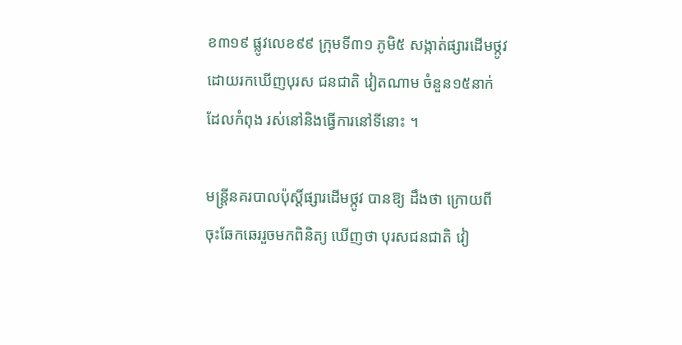ខ៣១៩ ផ្លូវលេខ៩៩ ក្រុមទី៣១ ភូមិ៥ សង្កាត់ផ្សារដើមថ្កូវ ដោយរកឃើញបុរស ជនជាតិ វៀតណាម ចំនួន១៥នាក់ ដែលកំពុង រស់នៅនិងធ្វើការនៅទីនោះ ។

មន្ដ្រីនគរបាលប៉ុស្ដិ៍ផ្សារដើមថ្កូវ បានឱ្យ ដឹងថា ក្រោយពីចុះឆែកឆេររួចមកពិនិត្យ ឃើញថា បុរសជនជាតិ វៀ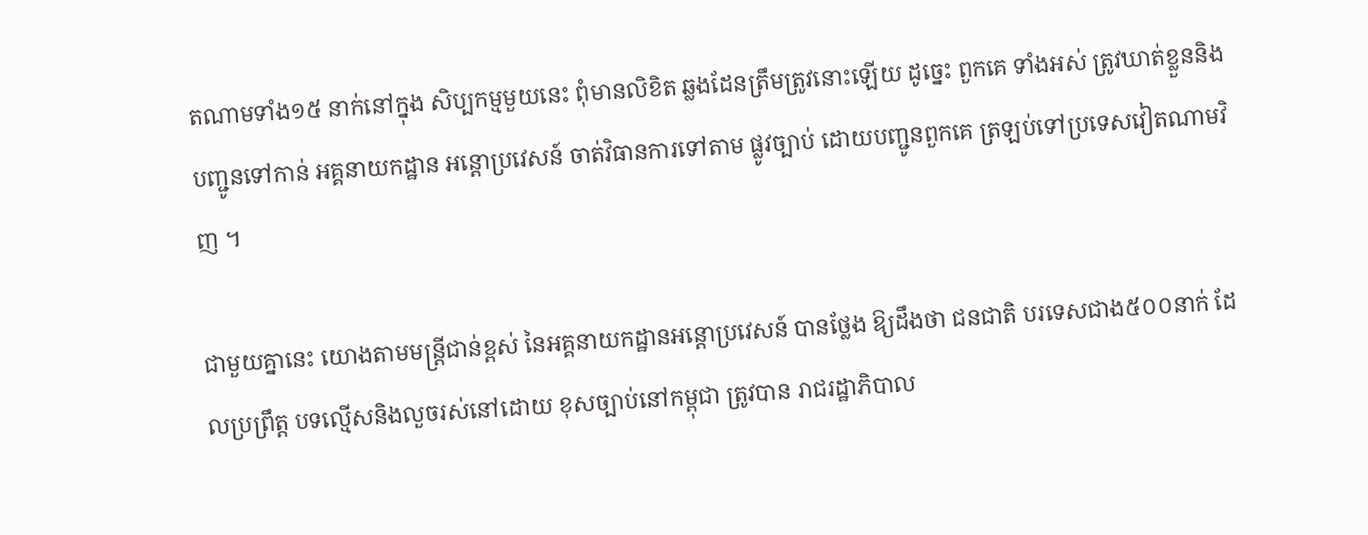តណាមទាំង១៥ នាក់នៅក្នុង សិប្បកម្មមួយនេះ ពុំមានលិខិត ឆ្លងដែនត្រឹមត្រូវនោះឡើយ ដូច្នេះ ពួកគេ ទាំងអស់ ត្រូវឃាត់ខ្លួននិងបញ្ជូនទៅកាន់ អគ្គនាយកដ្ឋាន អន្ដោប្រវេសន៍ ចាត់វិធានការទៅតាម ផ្លូវច្បាប់ ដោយបញ្ជូនពួកគេ ត្រឡប់ទៅប្រទេសវៀតណាមវិញ ។

ជាមួយគ្នានេះ យោងតាមមន្ដ្រីជាន់ខ្ពស់ នៃអគ្គនាយកដ្ឋានអន្ដោប្រវេសន៍ បានថ្លែង ឱ្យដឹងថា ជនជាតិ បរទេសជាង៥០០នាក់ ដែលប្រព្រឹត្ដ បទល្មើសនិងលួចរស់នៅដោយ ខុសច្បាប់នៅកម្ពុជា ត្រូវបាន រាជរដ្ឋាភិបាល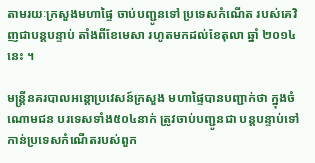តាមរយៈក្រសួងមហាផ្ទៃ ចាប់បញ្ជូនទៅ ប្រទេសកំណើត របស់គេវិញជាបន្ដបន្ទាប់ តាំងពីខែមេសា រហូតមកដល់ខែតុលា ឆ្នាំ ២០១៤នេះ ។

មន្ដ្រីនគរបាលអន្ដោប្រវេសន៍ក្រសួង មហាផ្ទៃបានបញ្ជាក់ថា ក្នុងចំណោមជន បរទេសទាំង៥០៤នាក់ ត្រូវចាប់បញ្ជូនជា បន្ដបន្ទាប់ទៅ កាន់ប្រទេសកំណើតរបស់ពួក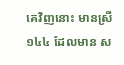គេវិញនោះ មានស្រី ១៤៤ ដែលមាន ស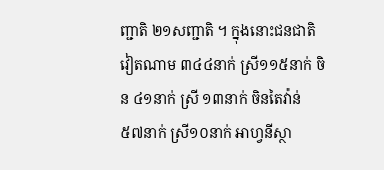ញ្ជាតិ ២១សញ្ជាតិ ។ ក្នុងនោះជនជាតិវៀតណាម ៣៤៤នាក់ ស្រី១១៥នាក់ ចិន ៤១នាក់ ស្រី ១៣នាក់ ចិនតៃវ៉ាន់ ៥៧នាក់ ស្រី១០នាក់ អាហ្វនីស្ថា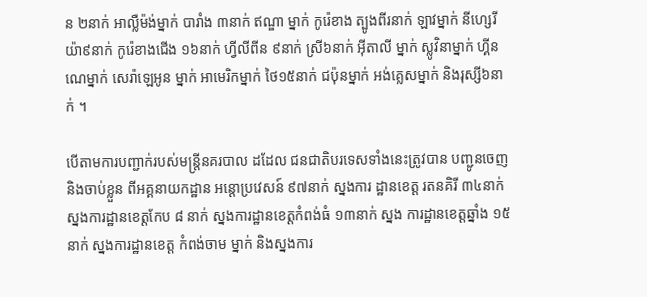ន ២នាក់ អាល្លឺម៉ង់ម្នាក់ បារាំង ៣នាក់ ឥណ្ឌា ម្នាក់ កូរ៉េខាង ត្បូងពីរនាក់ ឡាវម្នាក់ នីហ្សេរីយ៉ា៩នាក់ កូរ៉េខាងជើង ១៦នាក់ ហ្វីលីពីន ៩នាក់ ស្រី៦នាក់ អ៊ីតាលី ម្នាក់ ស្លូវិនាម្នាក់ ហ្គីនណេម្នាក់ សេរ៉ាឡេអូន ម្នាក់ អាមេរិកម្នាក់ ថៃ១៥នាក់ ជប៉ុនម្នាក់ អង់គ្លេសម្នាក់ និងរុស្សី៦នាក់ ។

បើតាមការបញ្ជាក់របស់មន្ដ្រីនគរបាល ដដែល ជនជាតិបរទេសទាំងនេះត្រូវបាន បញ្ជូនចេញ និងចាប់ខ្លួន ពីអគ្គនាយកដ្ឋាន អន្ដោប្រវេសន៍ ៩៧នាក់ ស្នងការ ដ្ឋានខេត្ដ រតនគិរី ៣៤នាក់ ស្នងការដ្ឋានខេត្ដកែប ៨ នាក់ ស្នងការដ្ឋានខេត្ដកំពង់ធំ ១៣នាក់ ស្នង ការដ្ឋានខេត្ដឆ្នាំង ១៥នាក់ ស្នងការដ្ឋានខេត្ដ កំពង់ចាម ម្នាក់ និងស្នងការ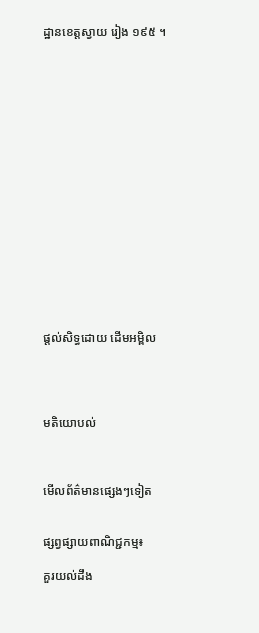ដ្ឋានខេត្ដស្វាយ រៀង ១៩៥ ។

















ផ្តល់សិទ្ធដោយ ដើមអម្ពិល




មតិយោបល់



មើលព័ត៌មានផ្សេងៗទៀត


ផ្សព្វផ្សាយពាណិជ្ជកម្ម៖

គួរយល់ដឹង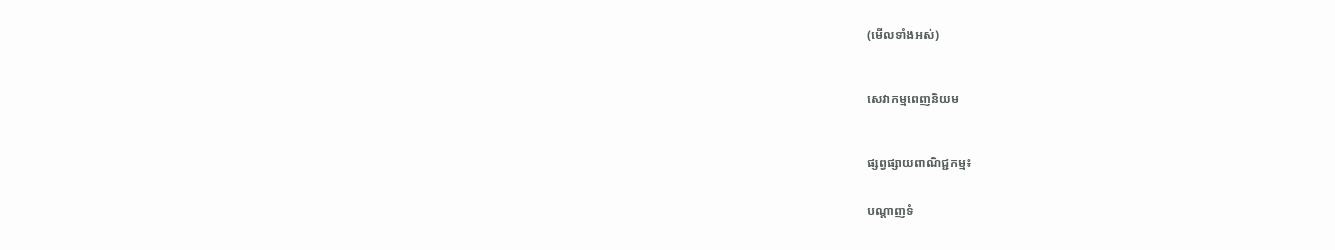(មើលទាំងអស់)



សេវាកម្មពេញនិយម



ផ្សព្វផ្សាយពាណិជ្ជកម្ម៖


បណ្តាញទំ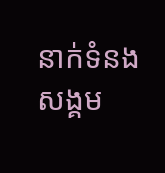នាក់ទំនងសង្គម